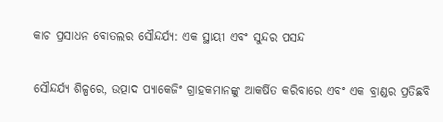କାଚ ପ୍ରସାଧନ ବୋତଲର ସୌନ୍ଦର୍ଯ୍ୟ: ଏକ ସ୍ଥାୟୀ ଏବଂ ସୁନ୍ଦର ପସନ୍ଦ

ସୌନ୍ଦର୍ଯ୍ୟ ଶିଳ୍ପରେ, ଉତ୍ପାଦ ପ୍ୟାକେଜିଂ ଗ୍ରାହକମାନଙ୍କୁ ଆକର୍ଷିତ କରିବାରେ ଏବଂ ଏକ ବ୍ରାଣ୍ଡର ପ୍ରତିଛବି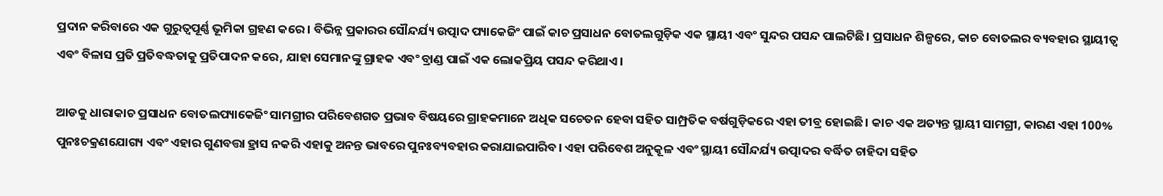ପ୍ରଦାନ କରିବାରେ ଏକ ଗୁରୁତ୍ୱପୂର୍ଣ୍ଣ ଭୂମିକା ଗ୍ରହଣ କରେ। ବିଭିନ୍ନ ପ୍ରକାରର ସୌନ୍ଦର୍ଯ୍ୟ ଉତ୍ପାଦ ପ୍ୟାକେଜିଂ ପାଇଁ କାଚ ପ୍ରସାଧନ ବୋତଲଗୁଡ଼ିକ ଏକ ସ୍ଥାୟୀ ଏବଂ ସୁନ୍ଦର ପସନ୍ଦ ପାଲଟିଛି। ପ୍ରସାଧନ ଶିଳ୍ପରେ, କାଚ ବୋତଲର ବ୍ୟବହାର ସ୍ଥାୟୀତ୍ୱ ଏବଂ ବିଳାସ ପ୍ରତି ପ୍ରତିବଦ୍ଧତାକୁ ପ୍ରତିପାଦନ କରେ, ଯାହା ସେମାନଙ୍କୁ ଗ୍ରାହକ ଏବଂ ବ୍ରାଣ୍ଡ ପାଇଁ ଏକ ଲୋକପ୍ରିୟ ପସନ୍ଦ କରିଥାଏ।

ଆଡକୁ ଧାରାକାଚ ପ୍ରସାଧନ ବୋତଲପ୍ୟାକେଜିଂ ସାମଗ୍ରୀର ପରିବେଶଗତ ପ୍ରଭାବ ବିଷୟରେ ଗ୍ରାହକମାନେ ଅଧିକ ସଚେତନ ହେବା ସହିତ ସାମ୍ପ୍ରତିକ ବର୍ଷଗୁଡ଼ିକରେ ଏହା ତୀବ୍ର ହୋଇଛି। କାଚ ଏକ ଅତ୍ୟନ୍ତ ସ୍ଥାୟୀ ସାମଗ୍ରୀ, କାରଣ ଏହା 100% ପୁନଃଚକ୍ରଣଯୋଗ୍ୟ ଏବଂ ଏହାର ଗୁଣବତ୍ତା ହ୍ରାସ ନକରି ଏହାକୁ ଅନନ୍ତ ଭାବରେ ପୁନଃବ୍ୟବହାର କରାଯାଇପାରିବ। ଏହା ପରିବେଶ ଅନୁକୂଳ ଏବଂ ସ୍ଥାୟୀ ସୌନ୍ଦର୍ଯ୍ୟ ଉତ୍ପାଦର ବର୍ଦ୍ଧିତ ଚାହିଦା ସହିତ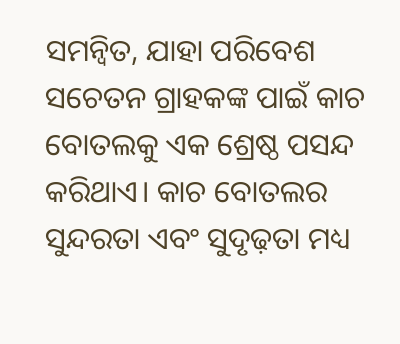ସମନ୍ୱିତ, ଯାହା ପରିବେଶ ସଚେତନ ଗ୍ରାହକଙ୍କ ପାଇଁ କାଚ ବୋତଲକୁ ଏକ ଶ୍ରେଷ୍ଠ ପସନ୍ଦ କରିଥାଏ। କାଚ ବୋତଲର ସୁନ୍ଦରତା ଏବଂ ସୁଦୃଢ଼ତା ମଧ୍ୟ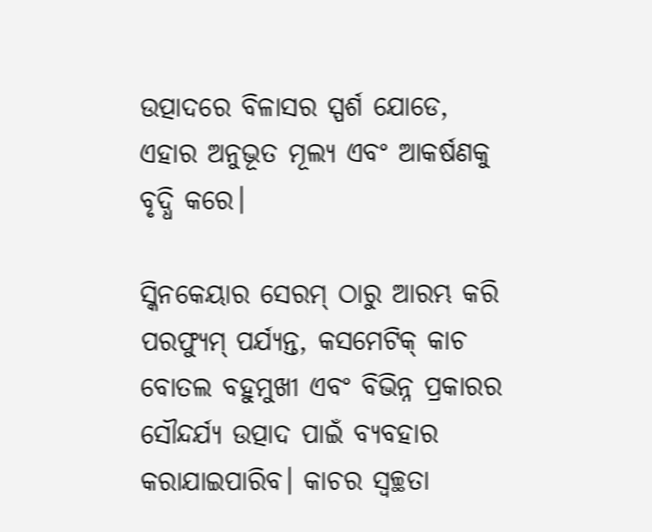ଉତ୍ପାଦରେ ବିଳାସର ସ୍ପର୍ଶ ଯୋଡେ, ଏହାର ଅନୁଭୂତ ମୂଲ୍ୟ ଏବଂ ଆକର୍ଷଣକୁ ବୃଦ୍ଧି କରେ।

ସ୍କିନକେୟାର ସେରମ୍ ଠାରୁ ଆରମ୍ଭ କରି ପରଫ୍ୟୁମ୍ ପର୍ଯ୍ୟନ୍ତ, କସମେଟିକ୍ କାଚ ବୋତଲ ବହୁମୁଖୀ ଏବଂ ବିଭିନ୍ନ ପ୍ରକାରର ସୌନ୍ଦର୍ଯ୍ୟ ଉତ୍ପାଦ ପାଇଁ ବ୍ୟବହାର କରାଯାଇପାରିବ। କାଚର ସ୍ୱଚ୍ଛତା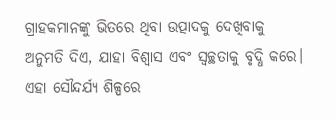ଗ୍ରାହକମାନଙ୍କୁ ଭିତରେ ଥିବା ଉତ୍ପାଦକୁ ଦେଖିବାକୁ ଅନୁମତି ଦିଏ, ଯାହା ବିଶ୍ୱାସ ଏବଂ ସ୍ୱଚ୍ଛତାକୁ ବୃଦ୍ଧି କରେ। ଏହା ସୌନ୍ଦର୍ଯ୍ୟ ଶିଳ୍ପରେ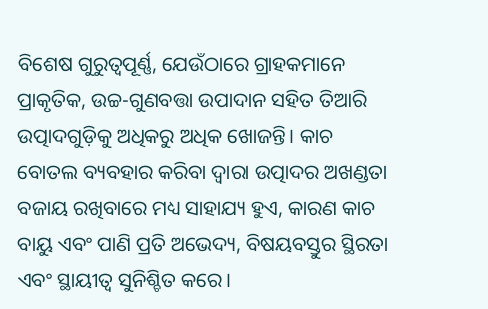ବିଶେଷ ଗୁରୁତ୍ୱପୂର୍ଣ୍ଣ, ଯେଉଁଠାରେ ଗ୍ରାହକମାନେ ପ୍ରାକୃତିକ, ଉଚ୍ଚ-ଗୁଣବତ୍ତା ଉପାଦାନ ସହିତ ତିଆରି ଉତ୍ପାଦଗୁଡ଼ିକୁ ଅଧିକରୁ ଅଧିକ ଖୋଜନ୍ତି। କାଚ ବୋତଲ ବ୍ୟବହାର କରିବା ଦ୍ୱାରା ଉତ୍ପାଦର ଅଖଣ୍ଡତା ବଜାୟ ରଖିବାରେ ମଧ୍ୟ ସାହାଯ୍ୟ ହୁଏ, କାରଣ କାଚ ବାୟୁ ଏବଂ ପାଣି ପ୍ରତି ଅଭେଦ୍ୟ, ବିଷୟବସ୍ତୁର ସ୍ଥିରତା ଏବଂ ସ୍ଥାୟୀତ୍ୱ ସୁନିଶ୍ଚିତ କରେ।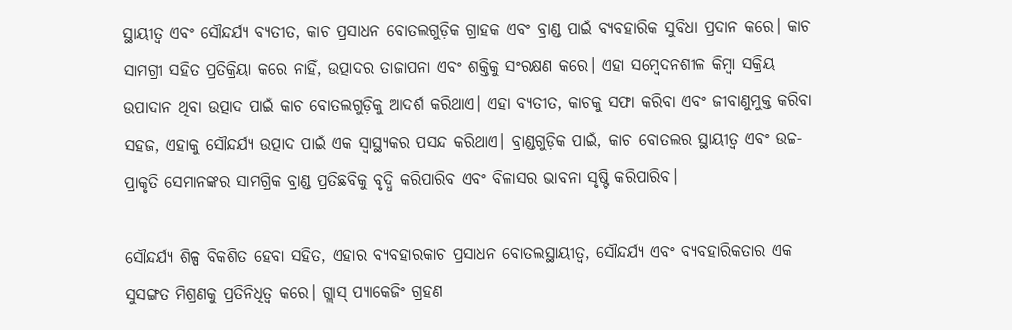ସ୍ଥାୟୀତ୍ୱ ଏବଂ ସୌନ୍ଦର୍ଯ୍ୟ ବ୍ୟତୀତ, କାଚ ପ୍ରସାଧନ ବୋତଲଗୁଡ଼ିକ ଗ୍ରାହକ ଏବଂ ବ୍ରାଣ୍ଡ ପାଇଁ ବ୍ୟବହାରିକ ସୁବିଧା ପ୍ରଦାନ କରେ। କାଚ ସାମଗ୍ରୀ ସହିତ ପ୍ରତିକ୍ରିୟା କରେ ନାହିଁ, ଉତ୍ପାଦର ତାଜାପନା ଏବଂ ଶକ୍ତିକୁ ସଂରକ୍ଷଣ କରେ। ଏହା ସମ୍ବେଦନଶୀଳ କିମ୍ବା ସକ୍ରିୟ ଉପାଦାନ ଥିବା ଉତ୍ପାଦ ପାଇଁ କାଚ ବୋତଲଗୁଡ଼ିକୁ ଆଦର୍ଶ କରିଥାଏ। ଏହା ବ୍ୟତୀତ, କାଚକୁ ସଫା କରିବା ଏବଂ ଜୀବାଣୁମୁକ୍ତ କରିବା ସହଜ, ଏହାକୁ ସୌନ୍ଦର୍ଯ୍ୟ ଉତ୍ପାଦ ପାଇଁ ଏକ ସ୍ୱାସ୍ଥ୍ୟକର ପସନ୍ଦ କରିଥାଏ। ବ୍ରାଣ୍ଡଗୁଡ଼ିକ ପାଇଁ, କାଚ ବୋତଲର ସ୍ଥାୟୀତ୍ୱ ଏବଂ ଉଚ୍ଚ-ପ୍ରାକୃତି ସେମାନଙ୍କର ସାମଗ୍ରିକ ବ୍ରାଣ୍ଡ ପ୍ରତିଛବିକୁ ବୃଦ୍ଧି କରିପାରିବ ଏବଂ ବିଳାସର ଭାବନା ସୃଷ୍ଟି କରିପାରିବ।

ସୌନ୍ଦର୍ଯ୍ୟ ଶିଳ୍ପ ବିକଶିତ ହେବା ସହିତ, ଏହାର ବ୍ୟବହାରକାଚ ପ୍ରସାଧନ ବୋତଲସ୍ଥାୟୀତ୍ୱ, ସୌନ୍ଦର୍ଯ୍ୟ ଏବଂ ବ୍ୟବହାରିକତାର ଏକ ସୁସଙ୍ଗତ ମିଶ୍ରଣକୁ ପ୍ରତିନିଧିତ୍ୱ କରେ। ଗ୍ଲାସ୍ ପ୍ୟାକେଜିଂ ଗ୍ରହଣ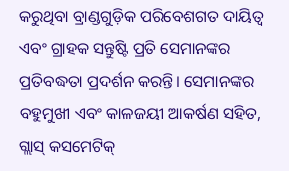କରୁଥିବା ବ୍ରାଣ୍ଡଗୁଡ଼ିକ ପରିବେଶଗତ ଦାୟିତ୍ୱ ଏବଂ ଗ୍ରାହକ ସନ୍ତୁଷ୍ଟି ପ୍ରତି ସେମାନଙ୍କର ପ୍ରତିବଦ୍ଧତା ପ୍ରଦର୍ଶନ କରନ୍ତି। ସେମାନଙ୍କର ବହୁମୁଖୀ ଏବଂ କାଳଜୟୀ ଆକର୍ଷଣ ସହିତ, ଗ୍ଲାସ୍ କସମେଟିକ୍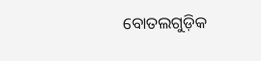ବୋତଲଗୁଡ଼ିକ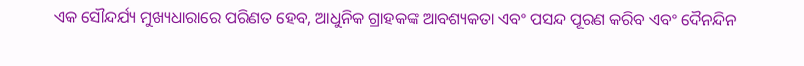ଏକ ସୌନ୍ଦର୍ଯ୍ୟ ମୁଖ୍ୟଧାରାରେ ପରିଣତ ହେବ, ଆଧୁନିକ ଗ୍ରାହକଙ୍କ ଆବଶ୍ୟକତା ଏବଂ ପସନ୍ଦ ପୂରଣ କରିବ ଏବଂ ଦୈନନ୍ଦିନ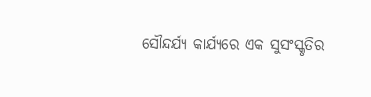ସୌନ୍ଦର୍ଯ୍ୟ କାର୍ଯ୍ୟରେ ଏକ ସୁସଂସ୍କୃତିର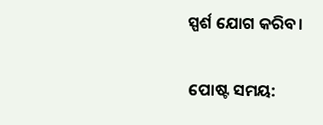ସ୍ପର୍ଶ ଯୋଗ କରିବ।


ପୋଷ୍ଟ ସମୟ: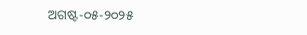ଅଗଷ୍ଟ-୦୫-୨୦୨୫